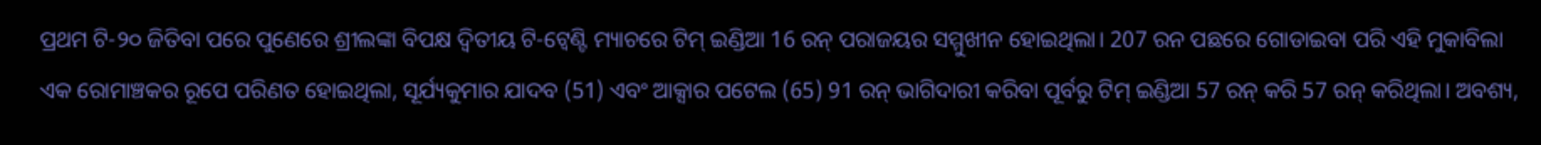ପ୍ରଥମ ଟି-୨୦ ଜିତିବା ପରେ ପୁଣେରେ ଶ୍ରୀଲଙ୍କା ବିପକ୍ଷ ଦ୍ୱିତୀୟ ଟି-ଟ୍ୱେଣ୍ଟି ମ୍ୟାଚରେ ଟିମ୍ ଇଣ୍ଡିଆ 16 ରନ୍ ପରାଜୟର ସମ୍ମୁଖୀନ ହୋଇଥିଲା। 207 ରନ ପଛରେ ଗୋଡାଇବା ପରି ଏହି ମୁକାବିଲା ଏକ ରୋମାଞ୍ଚକର ରୂପେ ପରିଣତ ହୋଇଥିଲା, ସୂର୍ଯ୍ୟକୁମାର ଯାଦବ (51) ଏବଂ ଆକ୍ସାର ପଟେଲ (65) 91 ରନ୍ ଭାଗିଦାରୀ କରିବା ପୂର୍ବରୁ ଟିମ୍ ଇଣ୍ଡିଆ 57 ରନ୍ କରି 57 ରନ୍ କରିଥିଲା। ଅବଶ୍ୟ,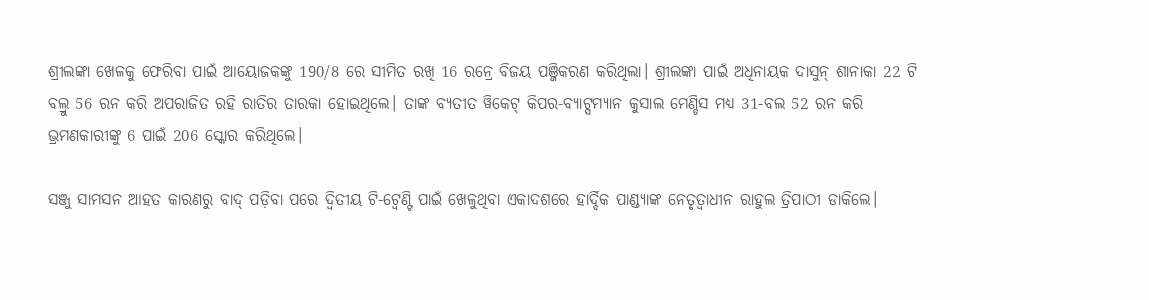ଶ୍ରୀଲଙ୍କା ଖେଳକୁ ଫେରିବା ପାଇଁ ଆୟୋଜକଙ୍କୁ 190/8 ରେ ସୀମିତ ରଖି 16 ରନ୍ରେ ବିଜୟ ପଞ୍ଜିକରଣ କରିଥିଲା। ଶ୍ରୀଲଙ୍କା ପାଇଁ ଅଧିନାୟକ ଦାସୁନ୍ ଶାନାକା 22 ଟି ବଲ୍ରୁ 56 ରନ କରି ଅପରାଜିତ ରହି ରାତିର ତାରକା ହୋଇଥିଲେ। ତାଙ୍କ ବ୍ୟତୀତ ୱିକେଟ୍ କିପର-ବ୍ୟାଟ୍ସମ୍ୟାନ କୁସାଲ ମେଣ୍ଡିସ ମଧ୍ୟ 31-ବଲ 52 ରନ କରି ଭ୍ରମଣକାରୀଙ୍କୁ 6 ପାଇଁ 206 ସ୍କୋର କରିଥିଲେ।

ସଞ୍ଜୁ ସାମସନ ଆହତ କାରଣରୁ ବାଦ୍ ପଡ଼ିବା ପରେ ଦ୍ୱିତୀୟ ଟି-ଟ୍ୱେଣ୍ଟି ପାଇଁ ଖେଳୁଥିବା ଏକାଦଶରେ ହାର୍ଦ୍ଦିକ ପାଣ୍ଡ୍ୟାଙ୍କ ନେତୃତ୍ୱାଧୀନ ରାହୁଲ ତ୍ରିପାଠୀ ଡାକିଲେ।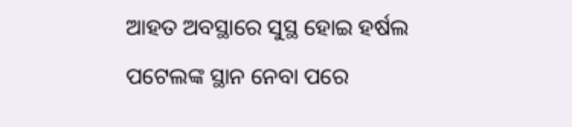ଆହତ ଅବସ୍ଥାରେ ସୁସ୍ଥ ହୋଇ ହର୍ଷଲ ପଟେଲଙ୍କ ସ୍ଥାନ ନେବା ପରେ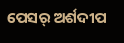ପେସର୍ ଅର୍ଶଦୀପ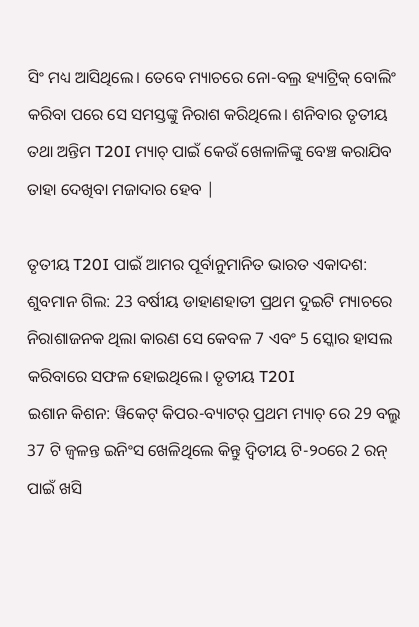ସିଂ ମଧ୍ୟ ଆସିଥିଲେ। ତେବେ ମ୍ୟାଚରେ ନୋ-ବଲ୍ର ହ୍ୟାଟ୍ରିକ୍ ବୋଲିଂ କରିବା ପରେ ସେ ସମସ୍ତଙ୍କୁ ନିରାଶ କରିଥିଲେ। ଶନିବାର ତୃତୀୟ ତଥା ଅନ୍ତିମ T20I ମ୍ୟାଚ୍ ପାଇଁ କେଉଁ ଖେଳାଳିଙ୍କୁ ବେଞ୍ଚ କରାଯିବ ତାହା ଦେଖିବା ମଜାଦାର ହେବ |

ତୃତୀୟ T20I ପାଇଁ ଆମର ପୂର୍ବାନୁମାନିତ ଭାରତ ଏକାଦଶ:
ଶୁବମାନ ଗିଲ: 23 ବର୍ଷୀୟ ଡାହାଣହାତୀ ପ୍ରଥମ ଦୁଇଟି ମ୍ୟାଚରେ ନିରାଶାଜନକ ଥିଲା କାରଣ ସେ କେବଳ 7 ଏବଂ 5 ସ୍କୋର ହାସଲ କରିବାରେ ସଫଳ ହୋଇଥିଲେ। ତୃତୀୟ T20I
ଇଶାନ କିଶନ: ୱିକେଟ୍ କିପର-ବ୍ୟାଟର୍ ପ୍ରଥମ ମ୍ୟାଚ୍ ରେ 29 ବଲ୍ରୁ 37 ଟି ଜ୍ୱଳନ୍ତ ଇନିଂସ ଖେଳିଥିଲେ କିନ୍ତୁ ଦ୍ୱିତୀୟ ଟି-୨୦ରେ 2 ରନ୍ ପାଇଁ ଖସି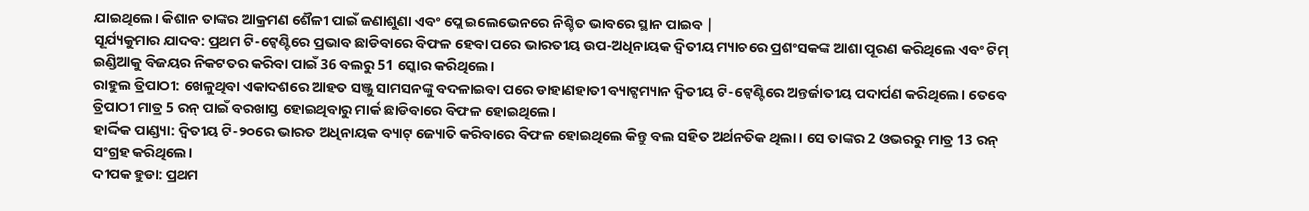ଯାଇଥିଲେ। କିଶାନ ତାଙ୍କର ଆକ୍ରମଣ ଶୈଳୀ ପାଇଁ ଜଣାଶୁଣା ଏବଂ ପ୍ଲେ ଇଲେଭେନରେ ନିଶ୍ଚିତ ଭାବରେ ସ୍ଥାନ ପାଇବ |
ସୂର୍ଯ୍ୟକୁମାର ଯାଦବ: ପ୍ରଥମ ଟି-ଟ୍ୱେଣ୍ଟିରେ ପ୍ରଭାବ ଛାଡିବାରେ ବିଫଳ ହେବା ପରେ ଭାରତୀୟ ଉପ-ଅଧିନାୟକ ଦ୍ୱିତୀୟ ମ୍ୟାଚରେ ପ୍ରଶଂସକଙ୍କ ଆଶା ପୂରଣ କରିଥିଲେ ଏବଂ ଟିମ୍ ଇଣ୍ଡିଆକୁ ବିଜୟର ନିକଟତର କରିବା ପାଇଁ 36 ବଲରୁ 51 ସ୍କୋର କରିଥିଲେ।
ରାହୁଲ ତ୍ରିପାଠୀ: ଖେଳୁଥିବା ଏକାଦଶରେ ଆହତ ସଞ୍ଜୁ ସାମସନଙ୍କୁ ବଦଳାଇବା ପରେ ଡାହାଣହାତୀ ବ୍ୟାଟ୍ସମ୍ୟାନ ଦ୍ୱିତୀୟ ଟି-ଟ୍ୱେଣ୍ଟିରେ ଅନ୍ତର୍ଜାତୀୟ ପଦାର୍ପଣ କରିଥିଲେ। ତେବେ ତ୍ରିପାଠୀ ମାତ୍ର 5 ରନ୍ ପାଇଁ ବରଖାସ୍ତ ହୋଇଥିବାରୁ ମାର୍କ ଛାଡିବାରେ ବିଫଳ ହୋଇଥିଲେ।
ହାର୍ଦ୍ଦିକ ପାଣ୍ଡ୍ୟା: ଦ୍ୱିତୀୟ ଟି-୨୦ରେ ଭାରତ ଅଧିନାୟକ ବ୍ୟାଟ୍ ଜ୍ୟୋତି କରିବାରେ ବିଫଳ ହୋଇଥିଲେ କିନ୍ତୁ ବଲ ସହିତ ଅର୍ଥନତିକ ଥିଲା। ସେ ତାଙ୍କର 2 ଓଭରରୁ ମାତ୍ର 13 ରନ୍ ସଂଗ୍ରହ କରିଥିଲେ।
ଦୀପକ ହୁଡା: ପ୍ରଥମ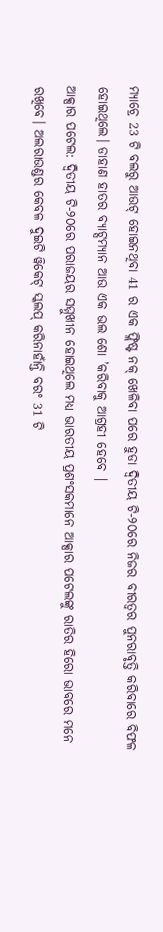ମ୍ୟାଚ୍ରେ 23 ଟି ବଲରୁ ଆଉଟ୍ ହୋଇନଥିବା 41 ର ଏକ ଫ୍ଲିଷ୍ଟ ନକ୍ ଖେଳିବା ପରେ ହୁଡା ଦ୍ୱିତୀୟ ଟି-୨୦ରେ ନିଜର ବୀରତ୍ୱର ପୁନରାବୃତ୍ତି କରିବାରେ ବିଫଳ ହୋଇଥିଲେ। ଡାହାଣ ହାତର ବ୍ୟାଟ୍ସମ୍ୟାନ ଆଉ ଏକ ଭଲ ଶୋ ’କରିବାକୁ ଆଗ୍ରହୀ ହେବେ |
ଆକ୍ସାର ପଟେଲ: ଦ୍ୱିତୀୟ ଟି-୨୦ରେ ପରାଜୟର ସମ୍ମୁଖୀନ ହୋଇଥିଲେ ମଧ୍ୟ ଭାରତୀୟ ପ୍ରଶଂସକମାନେ ଆକ୍ସାର ପଟେଲଙ୍କୁ ରାତିର ହିରୋ ଭାବରେ ମନେ ରଖିବେ। ଅଲରାଉଣ୍ଡର କେବଳ ଦୁଇଟି ୱିକେଟ୍ ସ୍କଲପ୍ କରିନାହାଁନ୍ତି ବରଂ 31 ଟି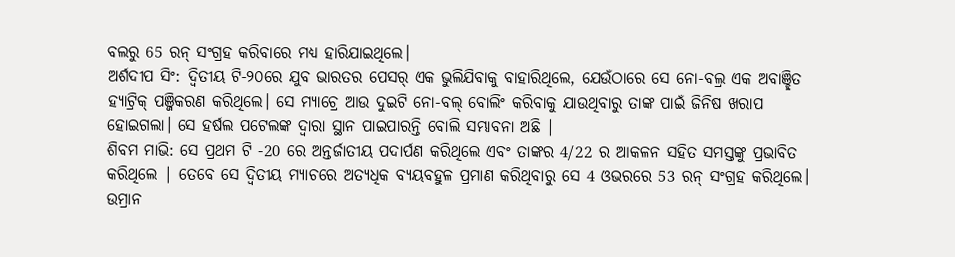ବଲରୁ 65 ରନ୍ ସଂଗ୍ରହ କରିବାରେ ମଧ୍ୟ ହାରିଯାଇଥିଲେ।
ଅର୍ଶଦୀପ ସିଂ: ଦ୍ୱିତୀୟ ଟି-୨୦ରେ ଯୁବ ଭାରତର ପେସର୍ ଏକ ଭୁଲିଯିବାକୁ ବାହାରିଥିଲେ, ଯେଉଁଠାରେ ସେ ନୋ-ବଲ୍ର ଏକ ଅବାଞ୍ଛିତ ହ୍ୟାଟ୍ରିକ୍ ପଞ୍ଜିକରଣ କରିଥିଲେ। ସେ ମ୍ୟାଚ୍ରେ ଆଉ ଦୁଇଟି ନୋ-ବଲ୍ ବୋଲିଂ କରିବାକୁ ଯାଉଥିବାରୁ ତାଙ୍କ ପାଇଁ ଜିନିଷ ଖରାପ ହୋଇଗଲା। ସେ ହର୍ଷଲ ପଟେଲଙ୍କ ଦ୍ୱାରା ସ୍ଥାନ ପାଇପାରନ୍ତି ବୋଲି ସମ୍ଭାବନା ଅଛି |
ଶିବମ ମାଭି: ସେ ପ୍ରଥମ ଟି -20 ରେ ଅନ୍ତର୍ଜାତୀୟ ପଦାର୍ପଣ କରିଥିଲେ ଏବଂ ତାଙ୍କର 4/22 ର ଆକଳନ ସହିତ ସମସ୍ତଙ୍କୁ ପ୍ରଭାବିତ କରିଥିଲେ | ତେବେ ସେ ଦ୍ୱିତୀୟ ମ୍ୟାଚରେ ଅତ୍ୟଧିକ ବ୍ୟୟବହୁଳ ପ୍ରମାଣ କରିଥିବାରୁ ସେ 4 ଓଭରରେ 53 ରନ୍ ସଂଗ୍ରହ କରିଥିଲେ।
ଉମ୍ରାନ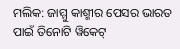ମଲିକ: ଜାମ୍ମୁ କାଶ୍ମୀର ପେସର ଭାରତ ପାଇଁ ତିନୋଟି ୱିକେଟ୍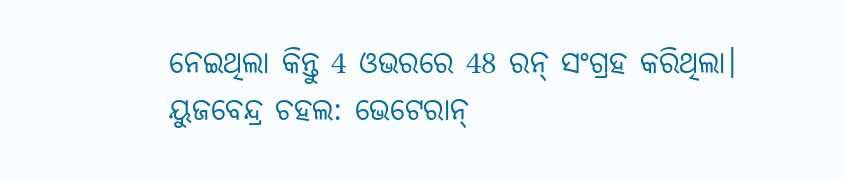ନେଇଥିଲା କିନ୍ତୁ 4 ଓଭରରେ 48 ରନ୍ ସଂଗ୍ରହ କରିଥିଲା।
ୟୁଜବେନ୍ଦ୍ର ଚହଲ: ଭେଟେରାନ୍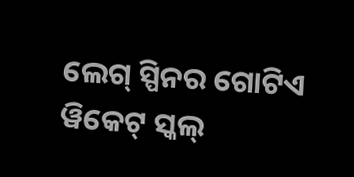ଲେଗ୍ ସ୍ପିନର ଗୋଟିଏ ୱିକେଟ୍ ସ୍କଲ୍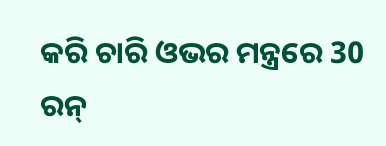କରି ଚାରି ଓଭର ମନ୍ତ୍ରରେ 30 ରନ୍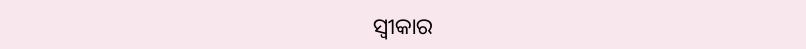ସ୍ୱୀକାର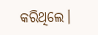କରିଥିଲେ।